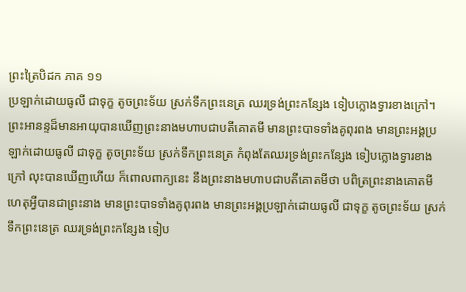ព្រះត្រៃបិដក ភាគ ១១
ប្រឡាក់ដោយធូលី ជាទុក្ខ តូចព្រះទ័យ ស្រក់ទឹកព្រះនេត្រ ឈរទ្រង់ព្រះកន្សែង ទៀបក្លោងទ្វារខាងក្រៅ។ ព្រះអានន្ទដ៏មានអាយុបានឃើញព្រះនាងមហាបជាបតីគោតមី មានព្រះបាទទាំងគូពុរពង មានព្រះអង្គប្រឡាក់ដោយធូលី ជាទុក្ខ តូចព្រះទ័យ ស្រក់ទឹកព្រះនេត្រ កំពុងតែឈរទ្រង់ព្រះកន្សែង ទៀបក្លោងទ្វារខាងក្រៅ លុះបានឃើញហើយ ក៏ពោលពាក្យនេះ នឹងព្រះនាងមហាបជាបតីគោតមីថា បពិត្រព្រះនាងគោតមី ហេតុអ្វីបានជាព្រះនាង មានព្រះបាទទាំងគូពុរពង មានព្រះអង្គប្រឡាក់ដោយធូលី ជាទុក្ខ តូចព្រះទ័យ ស្រក់ទឹកព្រះនេត្រ ឈរទ្រង់ព្រះកន្សែង ទៀប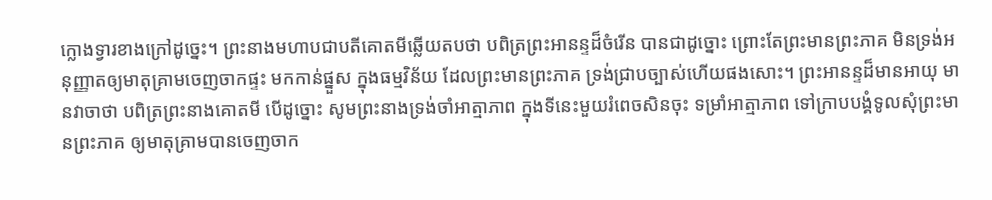ក្លោងទ្វារខាងក្រៅដូច្នេះ។ ព្រះនាងមហាបជាបតីគោតមីឆ្លើយតបថា បពិត្រព្រះអានន្ទដ៏ចំរើន បានជាដូច្នោះ ព្រោះតែព្រះមានព្រះភាគ មិនទ្រង់អនុញ្ញាតឲ្យមាតុគ្រាមចេញចាកផ្ទះ មកកាន់ផ្នួស ក្នុងធម្មវិន័យ ដែលព្រះមានព្រះភាគ ទ្រង់ជ្រាបច្បាស់ហើយផងសោះ។ ព្រះអានន្ទដ៏មានអាយុ មានវាចាថា បពិត្រព្រះនាងគោតមី បើដូច្នោះ សូមព្រះនាងទ្រង់ចាំអាត្មាភាព ក្នុងទីនេះមួយរំពេចសិនចុះ ទម្រាំអាត្មាភាព ទៅក្រាបបង្គំទូលសុំព្រះមានព្រះភាគ ឲ្យមាតុគ្រាមបានចេញចាក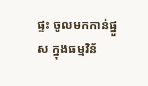ផ្ទះ ចូលមកកាន់ផ្នួស ក្នុងធម្មវិន័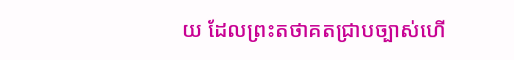យ ដែលព្រះតថាគតជ្រាបច្បាស់ហើ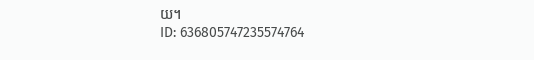យ។
ID: 636805747235574764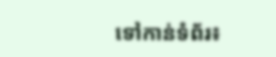ទៅកាន់ទំព័រ៖